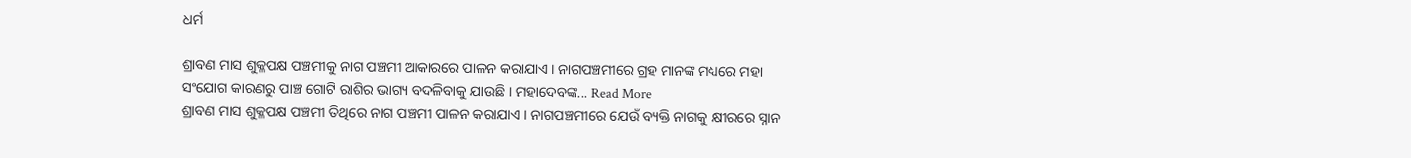ଧର୍ମ

ଶ୍ରାବଣ ମାସ ଶୁକ୍ଳପକ୍ଷ ପଞ୍ଚମୀକୁ ନାଗ ପଞ୍ଚମୀ ଆକାରରେ ପାଳନ କରାଯାଏ । ନାଗପଞ୍ଚମୀରେ ଗ୍ରହ ମାନଙ୍କ ମଧ୍ୟରେ ମହା ସଂଯୋଗ କାରଣରୁ ପାଞ୍ଚ ଗୋଟି ରାଶିର ଭାଗ୍ୟ ବଦଳିବାକୁ ଯାଉଛି । ମହାଦେବଙ୍କ... Read More
ଶ୍ରାବଣ ମାସ ଶୁକ୍ଳପକ୍ଷ ପଞ୍ଚମୀ ତିଥିରେ ନାଗ ପଞ୍ଚମୀ ପାଳନ କରାଯାଏ । ନାଗପଞ୍ଚମୀରେ ଯେଉଁ ବ୍ୟକ୍ତି ନାଗକୁ କ୍ଷୀରରେ ସ୍ନାନ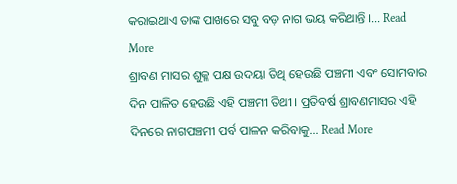କରାଇଥାଏ ତାଙ୍କ ପାଖରେ ସବୁ ବଡ଼ ନାଗ ଭୟ କରିଥାନ୍ତି ।... Read More
ଶ୍ରାବଣ ମାସର ଶୁକ୍ଳ ପକ୍ଷ ଉଦୟା ତିଥି ହେଉଛି ପଞ୍ଚମୀ ଏବଂ ସୋମବାର ଦିନ ପାଳିତ ହେଉଛି ଏହି ପଞ୍ଚମୀ ତିଥୀ । ପ୍ରତିବର୍ଷ ଶ୍ରାବଣମାସର ଏହି ଦିନରେ ନାଗପଞ୍ଚମୀ ପର୍ବ ପାଳନ କରିବାକୁ... Read More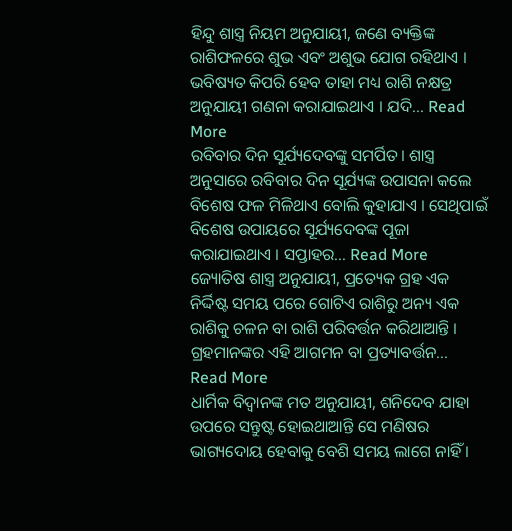ହିନ୍ଦୁ ଶାସ୍ତ୍ର ନିୟମ ଅନୁଯାୟୀ, ଜଣେ ବ୍ୟକ୍ତିଙ୍କ ରାଶିଫଳରେ ଶୁଭ ଏବଂ ଅଶୁଭ ଯୋଗ ରହିଥାଏ । ଭବିଷ୍ୟତ କିପରି ହେବ ତାହା ମଧ୍ୟ ରାଶି ନକ୍ଷତ୍ର ଅନୁଯାୟୀ ଗଣନା କରାଯାଇଥାଏ । ଯଦି... Read More
ରବିବାର ଦିନ ସୂର୍ଯ୍ୟଦେବଙ୍କୁ ସମର୍ପିତ। ଶାସ୍ତ୍ର ଅନୁସାରେ ରବିବାର ଦିନ ସୂର୍ଯ୍ୟଙ୍କ ଉପାସନା କଲେ ବିଶେଷ ଫଳ ମିଳିଥାଏ ବୋଲି କୁହାଯାଏ । ସେଥିପାଇଁ ବିଶେଷ ଉପାୟରେ ସୂର୍ଯ୍ୟଦେବଙ୍କ ପୂଜା କରାଯାଇଥାଏ । ସପ୍ତାହର... Read More
ଜ୍ୟୋତିଷ ଶାସ୍ତ୍ର ଅନୁଯାୟୀ, ପ୍ରତ୍ୟେକ ଗ୍ରହ ଏକ ନିର୍ଦ୍ଦିଷ୍ଟ ସମୟ ପରେ ଗୋଟିଏ ରାଶିରୁ ଅନ୍ୟ ଏକ ରାଶିକୁ ଚଳନ ବା ରାଶି ପରିବର୍ତ୍ତନ କରିଥାଆନ୍ତି । ଗ୍ରହମାନଙ୍କର ଏହି ଆଗମନ ବା ପ୍ରତ୍ୟାବର୍ତ୍ତନ... Read More
ଧାର୍ମିକ ବିଦ୍ବାନଙ୍କ ମତ ଅନୁଯାୟୀ, ଶନିଦେବ ଯାହା ଉପରେ ସନ୍ତୁଷ୍ଟ ହୋଇଥାଆନ୍ତି ସେ ମଣିଷର ଭାଗ୍ୟଦୋୟ ହେବାକୁ ବେଶି ସମୟ ଲାଗେ ନାହିଁ ।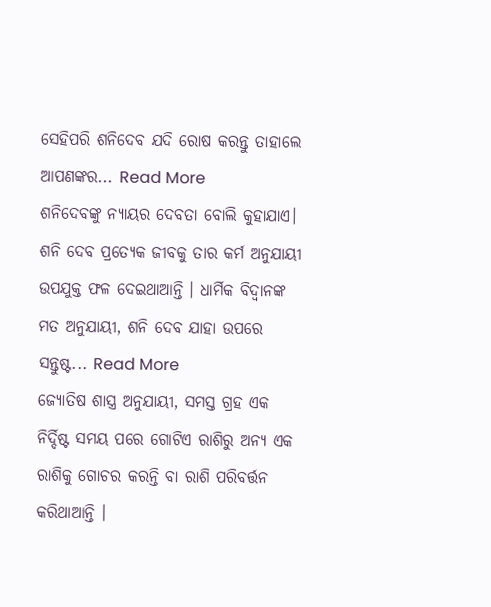ସେହିପରି ଶନିଦେବ ଯଦି ରୋଷ କରନ୍ତୁ ତାହାଲେ ଆପଣଙ୍କର... Read More
ଶନିଦେବଙ୍କୁ ନ୍ୟାୟର ଦେବତା ବୋଲି କୁହାଯାଏ। ଶନି ଦେବ ପ୍ରତ୍ୟେକ ଜୀବକୁ ତାର କର୍ମ ଅନୁଯାୟୀ ଉପଯୁକ୍ତ ଫଳ ଦେଇଥାଆନ୍ତି । ଧାର୍ମିକ ବିଦ୍ବାନଙ୍କ ମତ ଅନୁଯାୟୀ, ଶନି ଦେବ ଯାହା ଉପରେ ସନ୍ତୁଷ୍ଟ... Read More
ଜ୍ୟୋତିଷ ଶାସ୍ତ୍ର ଅନୁଯାୟୀ, ସମସ୍ତ ଗ୍ରହ ଏକ ନିର୍ଦ୍ଦିଷ୍ଟ ସମୟ ପରେ ଗୋଟିଏ ରାଶିରୁ ଅନ୍ୟ ଏକ ରାଶିକୁ ଗୋଚର କରନ୍ତି ବା ରାଶି ପରିବର୍ତ୍ତନ କରିଥାଆନ୍ତି ।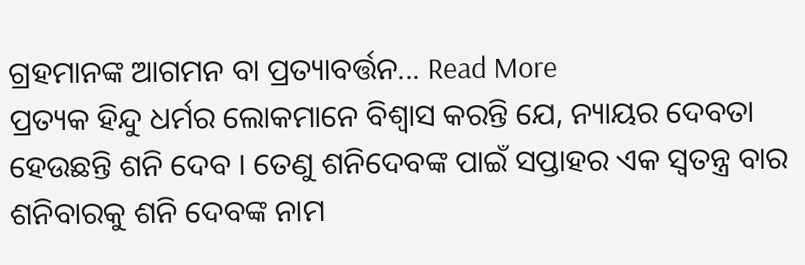ଗ୍ରହମାନଙ୍କ ଆଗମନ ବା ପ୍ରତ୍ୟାବର୍ତ୍ତନ... Read More
ପ୍ରତ୍ୟକ ହିନ୍ଦୁ ଧର୍ମର ଲୋକମାନେ ବିଶ୍ୱାସ କରନ୍ତି ଯେ, ନ୍ୟାୟର ଦେବତା ହେଉଛନ୍ତି ଶନି ଦେବ । ତେଣୁ ଶନିଦେବଙ୍କ ପାଇଁ ସପ୍ତାହର ଏକ ସ୍ୱତନ୍ତ୍ର ବାର ଶନିବାରକୁ ଶନି ଦେବଙ୍କ ନାମ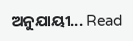ଅନୁଯାୟୀ... Read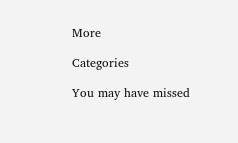More

Categories

You may have missed